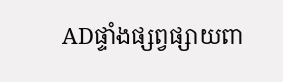ADផ្ទាំងផ្សព្វផ្សាយពា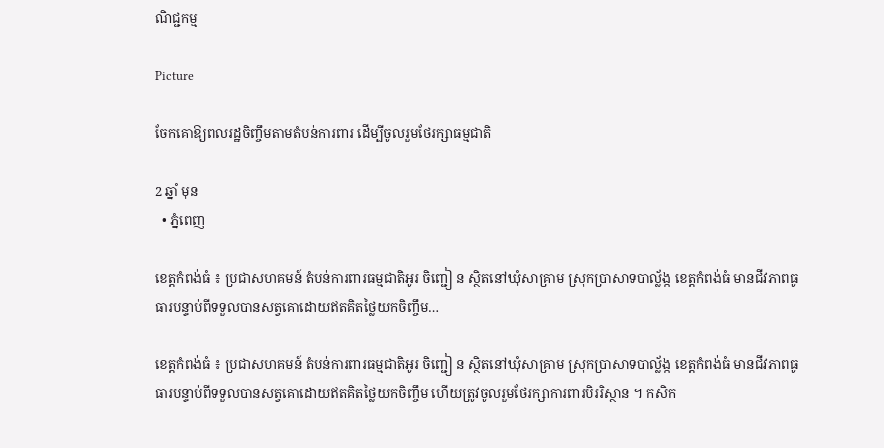ណិជ្ជកម្ម

Picture

ចែកគោឱ្យពលរដ្ឋចិញ្ចឹមតាមតំបន់ការពារ ដើម្បីចូលរួមថែរក្សាធម្មជាតិ

2 ឆ្នាំ មុន
  • ភ្នំពេញ

ខេត្តកំពង់ធំ ៖ ប្រជាសហគមន៍ តំបន់ការពារធម្មជាតិអូរ ចិញ្ជៀ ន ស្ថិតនៅឃុំសាគ្រាម ស្រុកប្រាសាទបាល្ល័ង្ក ខេត្តកំពង់ធំ មានជីវភាពធូធារបន្ទាប់ពីទទួលបានសត្វគោដោយឥតគិតថ្លៃយកចិញ្ចឹម…

ខេត្តកំពង់ធំ ៖ ប្រជាសហគមន៍ តំបន់ការពារធម្មជាតិអូរ ចិញ្ជៀ ន ស្ថិតនៅឃុំសាគ្រាម ស្រុកប្រាសាទបាល្ល័ង្ក ខេត្តកំពង់ធំ មានជីវភាពធូធារបន្ទាប់ពីទទួលបានសត្វគោដោយឥតគិតថ្លៃយកចិញ្ចឹម ហើយត្រូវចូលរួមថែរក្សាការពារបិររិស្ថាន ។ កសិក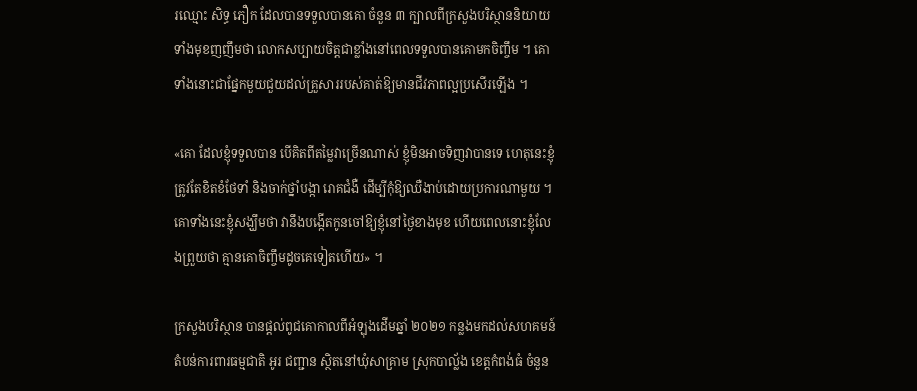រឈ្មោះ សិទ្ធ ភឿក ដែលបានទទួលបានគោ ចំនួន ៣ ក្បាលពីក្រសួងបរិស្ថាននិយាយទាំងមុខញញឹមថា លោកសប្បាយចិត្តជាខ្លាំងនៅពេលទទួលបានគោមកចិញ្ចឹម ។ គោទាំងនោះជាផ្នែកមួយជួយដល់គ្រួសាររបស់គាត់ឱ្យមានជីវភាពល្អប្រសើរឡើង ។

«គោ ដែលខ្ញុំទទួលបាន បើគិតពីតម្លៃវាច្រើនណាស់ ខ្ញុំមិនអាចទិញវាបានទេ ហេតុនេះខ្ញុំត្រូវតែខិតខំថែទាំ និងចាក់ថ្នាំបង្កា រោគជំងឺ ដើម្បីកុំឱ្យឈឺងាប់ដោយប្រការណាមួយ ។ គោទាំងនេះខ្ញុំសង្ឃឹមថា វានឹងបង្កើតកូនចៅឱ្យខ្ញុំនៅថ្ងៃខាងមុខ ហើយពេលនោះខ្ញុំលែងព្រួយថា គ្មានគោចិញ្ចឹមដូចគេទៀតហើយ» ។

ក្រសួងបរិស្ថាន បានផ្តល់ពូជគោកាលពីអំឡុងដើមឆ្នាំ ២០២១ កន្លងមកដល់សហគមន៍តំបន់ការពារធម្មជាតិ អូរ ជញ្ជាន ស្ថិតនៅឃុំសាគ្រាម ស្រុកបាល្ល័ង ខេត្តកំពង់ធំ ចំនួន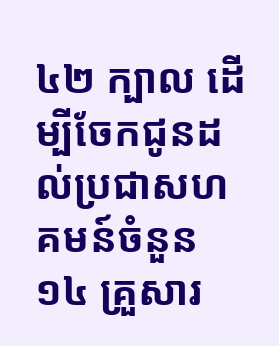៤២ ក្បាល ដើម្បីចែកជូនដល់ប្រជាសហគមន៍ចំនួន ១៤ គ្រួសារ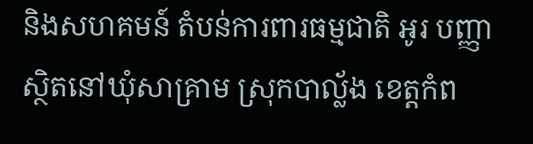និងសហគមន៍ តំបន់ការពារធម្មជាតិ អូរ បញ្ញា ស្ថិតនៅឃុំសាគ្រាម ស្រុកបាល្ល័ង ខេត្តកំព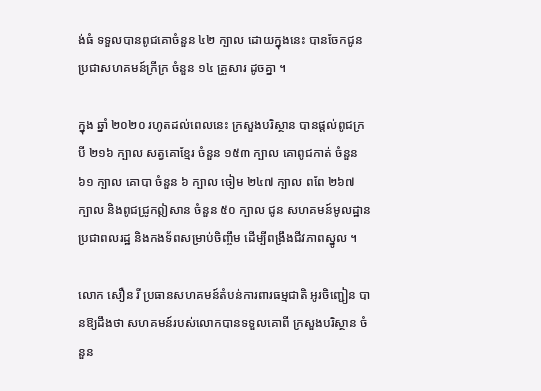ង់ធំ ទទួលបានពូជគោចំនួន ៤២ ក្បាល ដោយក្នុងនេះ បានចែកជូនប្រជាសហគមន៍ក្រីក្រ ចំនួន ១៤ គ្រួសារ ដូចគ្នា ។

ក្នុង ឆ្នាំ ២០២០ រហូតដល់ពេលនេះ ក្រសួងបរិស្ថាន បានផ្តល់ពូជក្របី ២១៦ ក្បាល សត្វគោខ្មែរ ចំនួន ១៥៣ ក្បាល គោពូជកាត់ ចំនួន ៦១ ក្បាល គោបា ចំនួន ៦ ក្បាល ចៀម ២៤៧ ក្បាល ពពែ ២៦៧ ក្បាល និងពូជជ្រូកឦសាន ចំនួន ៥០ ក្បាល ជូន សហគមន៍មូលដ្ឋានប្រជាពលរដ្ឋ និងកងទ័ពសម្រាប់ចិញ្ចឹម ដើម្បីពង្រឹងជីវភាពស្នូល ។

លោក សឿន រី ប្រធានសហគមន៍តំបន់ការពារធម្មជាតិ អូរចិញ្ជៀន បានឱ្យដឹងថា សហគមន៍របស់លោកបានទទួលគោពី ក្រសួងបរិស្ថាន ចំនួន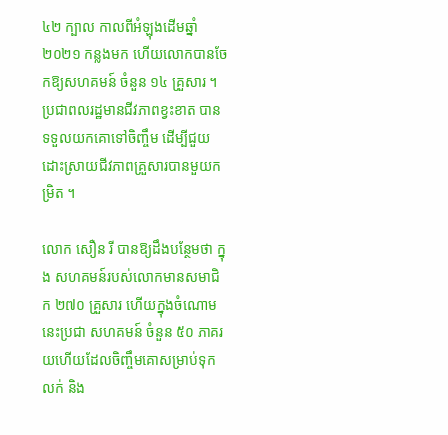៤២ ក្បាល កាលពីអំឡុងដើមឆ្នាំ ២០២១ កន្លងមក ហើយលោកបានចែកឱ្យសហគមន៍ ចំនួន ១៤ គ្រួសារ ។ ប្រជាពលរដ្ឋមានជីវភាពខ្វះខាត បានទទួលយកគោទៅចិញ្ចឹម ដើម្បីជួយដោះស្រាយជីវភាពគ្រួសារបានមួយកម្រិត ។

លោក សឿន រី បានឱ្យដឹងបន្ថែមថា ក្នុង សហគមន៍របស់លោកមានសមាជិក ២៧០ គ្រួសារ ហើយក្នុងចំណោមនេះប្រជា សហគមន៍ ចំនួន ៥០ ភាគរយហើយដែលចិញ្ចឹមគោសម្រាប់ទុកលក់ និង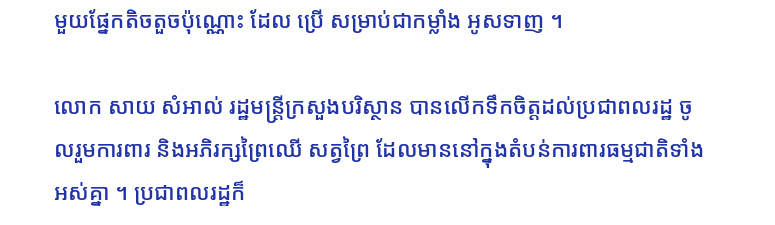មួយផ្នែកតិចតួចប៉ុណ្ណោះ ដែល ប្រើ សម្រាប់ជាកម្លាំង អូសទាញ ។

លោក សាយ សំអាល់ រដ្ឋមន្ត្រីក្រសួងបរិស្ថាន បានលើកទឹកចិត្តដល់ប្រជាពលរដ្ឋ ចូលរួមការពារ និងអភិរក្សព្រៃឈើ សត្វព្រៃ ដែលមាននៅក្នុងតំបន់ការពារធម្មជាតិទាំងអស់គ្នា ។ ប្រជាពលរដ្ឋក៏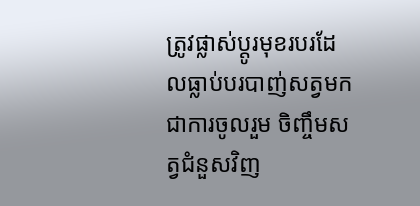ត្រូវផ្លាស់ប្តូរមុខរបរដែលធ្លាប់បរបាញ់សត្វមកជាការចូលរួម ចិញ្ចឹមសត្វជំនួសវិញ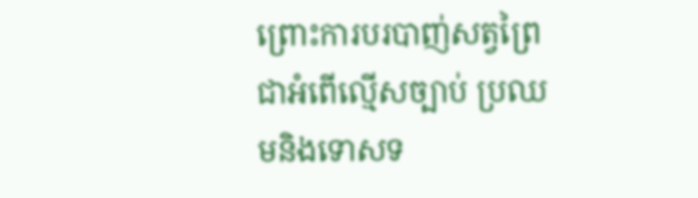ព្រោះការបរបាញ់សត្វព្រៃជាអំពើល្មើសច្បាប់ ប្រឈមនិងទោសទ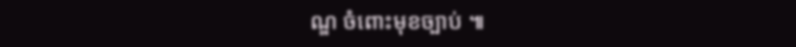ណ្ឌ ចំពោះមុខច្បាប់ ៕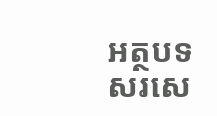អត្ថបទសរសេ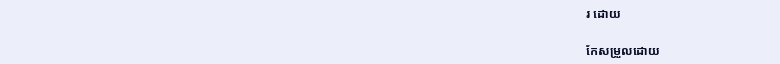រ ដោយ

កែសម្រួលដោយ